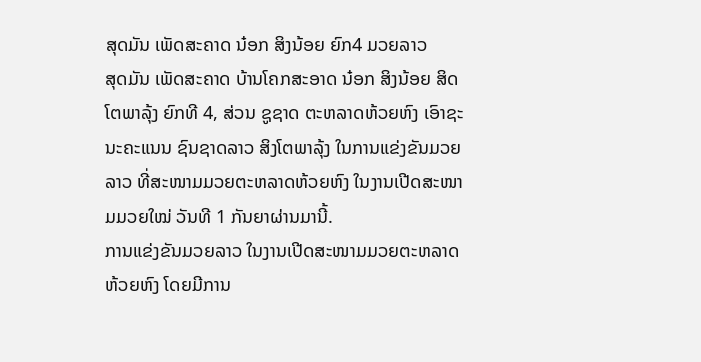ສຸດມັນ ເພັດສະຄາດ ນ໋ອກ ສິງນ້ອຍ ຍົກ4 ມວຍລາວ
ສຸດມັນ ເພັດສະຄາດ ບ້ານໂຄກສະອາດ ນ໋ອກ ສິງນ້ອຍ ສິດໂຕພາລຸ້ງ ຍົກທີ 4, ສ່ວນ ຊູຊາດ ຕະຫລາດຫ້ວຍຫົງ ເອົາຊະນະຄະແນນ ຊົນຊາດລາວ ສິງໂຕພາລຸ້ງ ໃນການແຂ່ງຂັນມວຍລາວ ທີ່ສະໜາມມວຍຕະຫລາດຫ້ວຍຫົງ ໃນງານເປີດສະໜາມມວຍໃໝ່ ວັນທີ 1 ກັນຍາຜ່ານມານີ້.
ການແຂ່ງຂັນມວຍລາວ ໃນງານເປີດສະໜາມມວຍຕະຫລາດຫ້ວຍຫົງ ໂດຍມີການ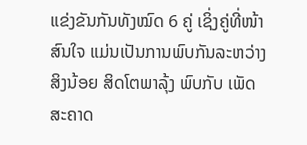ແຂ່ງຂັນກັນທັງໝົດ 6 ຄູ່ ເຊິ່ງຄູ່ທີ່ໜ້າສົນໃຈ ແມ່ນເປັນການພົບກັນລະຫວ່າງ ສິງນ້ອຍ ສິດໂຕພາລຸ້ງ ພົບກັບ ເພັດສະຄາດ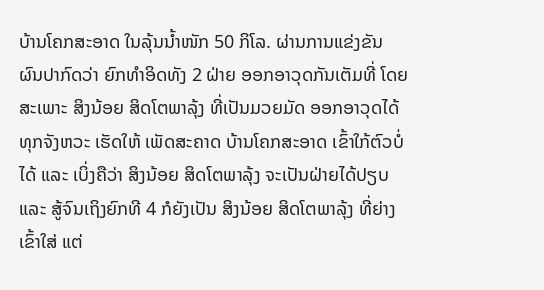ບ້ານໂຄກສະອາດ ໃນລຸ້ນນ້ຳໜັກ 50 ກິໂລ. ຜ່ານການແຂ່ງຂັນ ຜົນປາກົດວ່າ ຍົກທຳອິດທັງ 2 ຝ່າຍ ອອກອາວຸດກັນເຕັມທີ່ ໂດຍສະເພາະ ສິງນ້ອຍ ສິດໂຕພາລຸ້ງ ທີ່ເປັນມວຍມັດ ອອກອາວຸດໄດ້ທຸກຈັງຫວະ ເຮັດໃຫ້ ເພັດສະຄາດ ບ້ານໂຄກສະອາດ ເຂົ້າໃກ້ຕົວບໍ່ໄດ້ ແລະ ເບິ່ງຄືວ່າ ສິງນ້ອຍ ສິດໂຕພາລຸ້ງ ຈະເປັນຝ່າຍໄດ້ປຽບ ແລະ ສູ້ຈົນເຖິງຍົກທີ 4 ກໍຍັງເປັນ ສິງນ້ອຍ ສິດໂຕພາລຸ້ງ ທີ່ຍ່າງເຂົ້າໃສ່ ແຕ່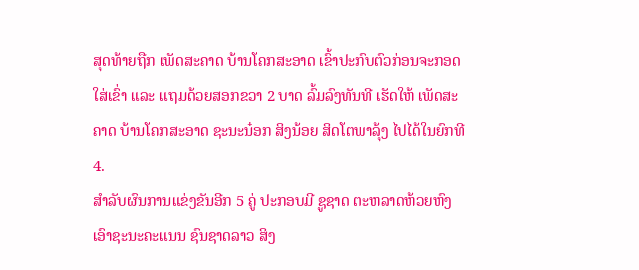ສຸດທ້າຍຖືກ ເພັດສະຄາດ ບ້ານໂຄກສະອາດ ເຂົ້າປະກົບຕົວກ່ອນຈະກອດໃສ່ເຂົ່າ ແລະ ແຖມດ້ວຍສອກຂວາ 2 ບາດ ລົ້ມລົງທັນທີ ເຮັດໃຫ້ ເພັດສະຄາດ ບ້ານໂຄກສະອາດ ຊະນະນ໋ອກ ສິງນ້ອຍ ສິດໂຕພາລຸ້ງ ໄປໄດ້ໃນຍົກທີ 4.
ສຳລັບຜົນການແຂ່ງຂັນອີກ 5 ຄູ່ ປະກອບມີ ຊູຊາດ ຕະຫລາດຫ້ວຍຫົງ ເອົາຊະນະຄະແນນ ຊົນຊາດລາວ ສິງ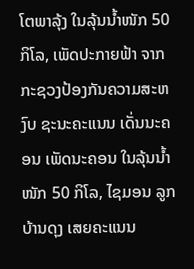ໂຕພາລຸ້ງ ໃນລຸ້ນນ້ຳໜັກ 50 ກິໂລ, ເພັດປະກາຍຟ້າ ຈາກກະຊວງປ້ອງກັນຄວາມສະຫງົບ ຊະນະຄະແນນ ເດັ່ນນະຄອນ ເພັດນະຄອນ ໃນລຸ້ນນ້ຳໜັກ 50 ກິໂລ, ໄຊມອນ ລູກບ້ານດຸງ ເສຍຄະແນນ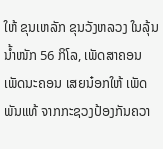ໃຫ້ ຂຸນເຫລັກ ຂຸນວັງຫລວງ ໃນລຸ້ນນ້ຳໜັກ 56 ກິໂລ, ເພັດສາຄອນ ເພັດນະຄອນ ເສຍນ໋ອກໃຫ້ ເພັດພັນແທ້ ຈາກກະຊວງປ້ອງກັນຄວາ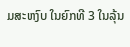ມສະຫງົບ ໃນຍົກທີ 3 ໃນລຸ້ນ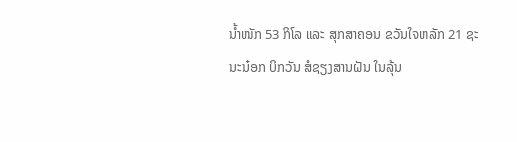ນ້ຳໜັກ 53 ກິໂລ ແລະ ສຸກສາຄອນ ຂວັນໃຈຫລັກ 21 ຊະນະນ໋ອກ ບິກວັນ ສໍຊຽງສານຝັນ ໃນລຸ້ນ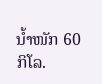ນ້ຳໜັກ 60 ກິໂລ.